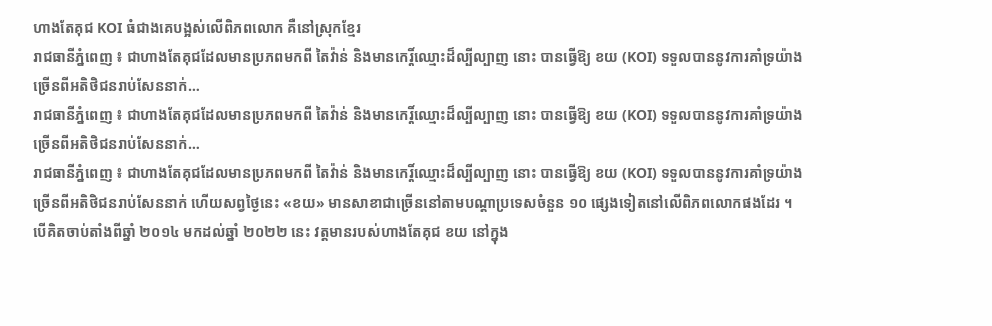ហាងតែគុជ KOI ធំជាងគេបង្អស់លើពិភពលោក គឺនៅស្រុកខ្មែរ
រាជធានីភ្នំពេញ ៖ ជាហាងតែគុជដែលមានប្រភពមកពី តៃវ៉ាន់ និងមានកេរ្តិ៍ឈ្មោះដ៏ល្បីល្បាញ នោះ បានធ្វើឱ្យ ខយ (KOI) ទទួលបាននូវការគាំទ្រយ៉ាងច្រើនពីអតិថិជនរាប់សែននាក់…
រាជធានីភ្នំពេញ ៖ ជាហាងតែគុជដែលមានប្រភពមកពី តៃវ៉ាន់ និងមានកេរ្តិ៍ឈ្មោះដ៏ល្បីល្បាញ នោះ បានធ្វើឱ្យ ខយ (KOI) ទទួលបាននូវការគាំទ្រយ៉ាងច្រើនពីអតិថិជនរាប់សែននាក់…
រាជធានីភ្នំពេញ ៖ ជាហាងតែគុជដែលមានប្រភពមកពី តៃវ៉ាន់ និងមានកេរ្តិ៍ឈ្មោះដ៏ល្បីល្បាញ នោះ បានធ្វើឱ្យ ខយ (KOI) ទទួលបាននូវការគាំទ្រយ៉ាងច្រើនពីអតិថិជនរាប់សែននាក់ ហើយសព្វថ្ងៃនេះ «ខយ» មានសាខាជាច្រើននៅតាមបណ្តាប្រទេសចំនួន ១០ ផ្សេងទៀតនៅលើពិភពលោកផងដែរ ។
បើគិតចាប់តាំងពីឆ្នាំ ២០១៤ មកដល់ឆ្នាំ ២០២២ នេះ វត្តមានរបស់ហាងតែគុជ ខយ នៅក្នុង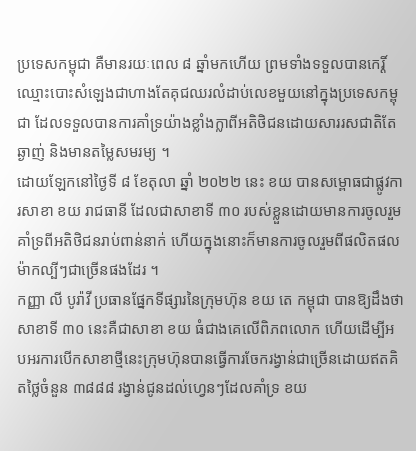ប្រទេសកម្ពុជា គឺមានរយៈពេល ៨ ឆ្នាំមកហើយ ព្រមទាំងទទួលបានកេរ្តិ៍ឈ្មោះបោះសំឡេងជាហាងតែគុជឈរលំដាប់លេខមួយនៅក្នុងប្រទេសកម្ពុជា ដែលទទួលបានការគាំទ្រយ៉ាងខ្លាំងក្លាពីអតិថិជនដោយសាររសជាតិតែឆ្ងាញ់ និងមានតម្លៃសមរម្យ ។
ដោយឡែកនៅថ្ងៃទី ៨ ខែតុលា ឆ្នាំ ២០២២ នេះ ខយ បានសម្ពោធជាផ្លូវការសាខា ខយ រាជធានី ដែលជាសាខាទី ៣០ របស់ខ្លួនដោយមានការចូលរួមគាំទ្រពីអតិថិជនរាប់ពាន់នាក់ ហើយក្នុងនោះក៏មានការចូលរួមពីផលិតផលម៉ាកល្បីៗជាច្រើនផងដែរ ។
កញ្ញា លី បូរ៉ាវី ប្រធានផ្នែកទីផ្សារនៃក្រុមហ៊ុន ខយ តេ កម្ពុជា បានឱ្យដឹងថា សាខាទី ៣០ នេះគឺជាសាខា ខយ ធំជាងគេលើពិភពលោក ហើយដើម្បីអបអរការបើកសាខាថ្មីនេះក្រុមហ៊ុនបានធ្វើការចែករង្វាន់ជាច្រើនដោយឥតគិតថ្លៃចំនួន ៣៨៨៨ រង្វាន់ជូនដល់ហ្វេនៗដែលគាំទ្រ ខយ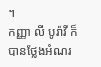។
កញ្ញា លី បូរ៉ាវី ក៏បានថ្លែងអំណរ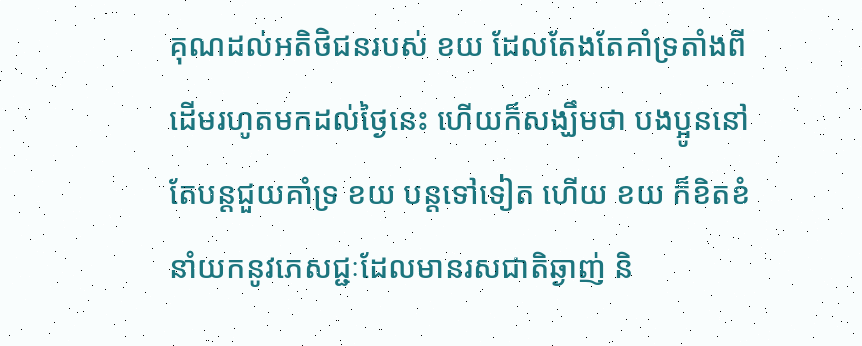គុណដល់អតិថិជនរបស់ ខយ ដែលតែងតែគាំទ្រតាំងពីដើមរហូតមកដល់ថ្ងៃនេះ ហើយក៏សង្ឃឹមថា បងប្អូននៅតែបន្តជួយគាំទ្រ ខយ បន្តទៅទៀត ហើយ ខយ ក៏ខិតខំនាំយកនូវភេសជ្ជៈដែលមានរសជាតិឆ្ងាញ់ និ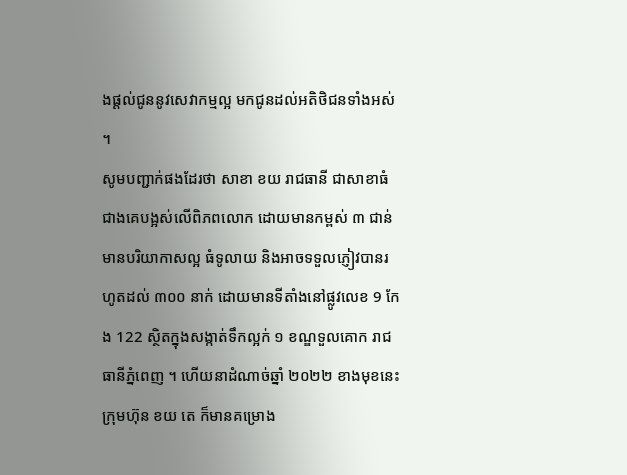ងផ្តល់ជូននូវសេវាកម្មល្អ មកជូនដល់អតិថិជនទាំងអស់ ។
សូមបញ្ជាក់ផងដែរថា សាខា ខយ រាជធានី ជាសាខាធំជាងគេបង្អស់លើពិភពលោក ដោយមានកម្ពស់ ៣ ជាន់ មានបរិយាកាសល្អ ធំទូលាយ និងអាចទទួលភ្ញៀវបានរហូតដល់ ៣០០ នាក់ ដោយមានទីតាំងនៅផ្លូវលេខ 9 កែង 122 ស្ថិតក្នុងសង្កាត់ទឹកល្អក់ ១ ខណ្ឌទួលគោក រាជធានីភ្នំពេញ ។ ហើយនាដំណាច់ឆ្នាំ ២០២២ ខាងមុខនេះ ក្រុមហ៊ុន ខយ តេ ក៏មានគម្រោង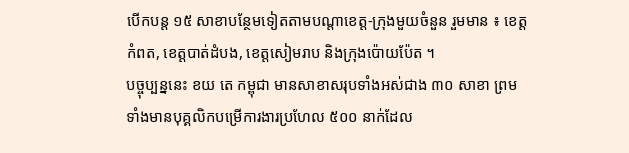បើកបន្ត ១៥ សាខាបន្ថែមទៀតតាមបណ្តាខេត្ត-ក្រុងមួយចំនួន រួមមាន ៖ ខេត្តកំពត, ខេត្តបាត់ដំបង, ខេត្តសៀមរាប និងក្រុងប៉ោយប៉ែត ។
បច្ចុប្បន្ននេះ ខយ តេ កម្ពុជា មានសាខាសរុបទាំងអស់ជាង ៣០ សាខា ព្រមទាំងមានបុគ្គលិកបម្រើការងារប្រហែល ៥០០ នាក់ដែល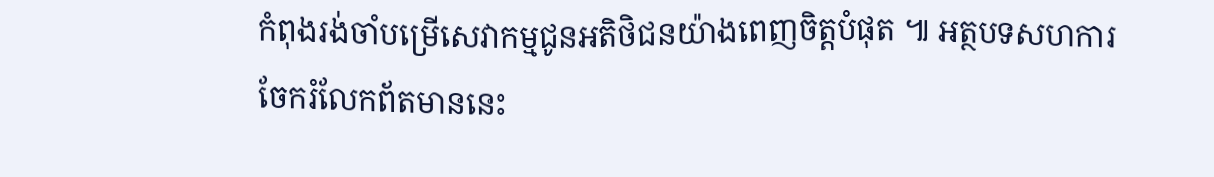កំពុងរង់ចាំបម្រើសេវាកម្មជូនអតិថិជនយ៉ាងពេញចិត្តបំផុត ៕ អត្ថបទសហការ
ចែករំលែកព័តមាននេះ